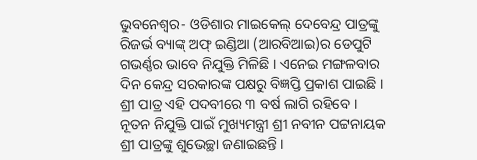ଭୁବନେଶ୍ୱର- ଓଡିଶାର ମାଇକେଲ୍ ଦେବେନ୍ଦ୍ର ପାତ୍ରଙ୍କୁ ରିଜର୍ଭ ବ୍ୟାଙ୍କ୍ ଅଫ୍ ଇଣ୍ଡିଆ (ଆରବିଆଇ)ର ଡେପୁଟି ଗଭର୍ଣ୍ଣର ଭାବେ ନିଯୁକ୍ତି ମିଳିଛି । ଏନେଇ ମଙ୍ଗଳବାର ଦିନ କେନ୍ଦ୍ର ସରକାରଙ୍କ ପକ୍ଷରୁ ବିଜ୍ଞପ୍ତି ପ୍ରକାଶ ପାଇଛି । ଶ୍ରୀ ପାତ୍ର ଏହି ପଦବୀରେ ୩ ବର୍ଷ ଲାଗି ରହିବେ । ନୂତନ ନିଯୁକ୍ତି ପାଇଁ ମୁଖ୍ୟମନ୍ତ୍ରୀ ଶ୍ରୀ ନବୀନ ପଟ୍ଟନାୟକ ଶ୍ରୀ ପାତ୍ରଙ୍କୁ ଶୁଭେଚ୍ଛା ଜଣାଇଛନ୍ତି ।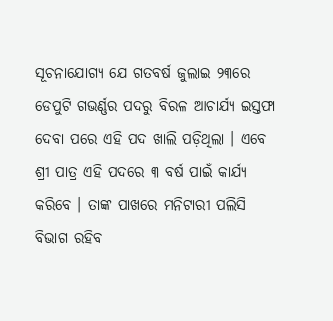ସୂଚନାଯୋଗ୍ୟ ଯେ ଗତବର୍ଷ ଜୁଲାଇ ୨୩ରେ ଡେପୁଟି ଗଭର୍ଣ୍ଣର ପଦରୁ ବିରଳ ଆଚାର୍ଯ୍ୟ ଇସ୍ତଫା ଦେବା ପରେ ଏହି ପଦ ଖାଲି ପଡ଼ିଥିଲା । ଏବେ ଶ୍ରୀ ପାତ୍ର ଏହି ପଦରେ ୩ ବର୍ଷ ପାଇଁ କାର୍ଯ୍ୟ କରିବେ । ତାଙ୍କ ପାଖରେ ମନିଟାରୀ ପଲିସି ବିଭାଗ ରହିବ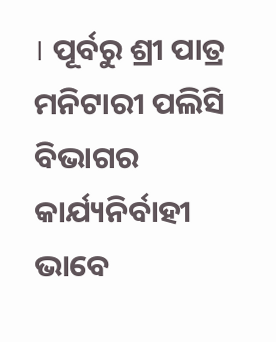। ପୂର୍ବରୁ ଶ୍ରୀ ପାତ୍ର ମନିଟାରୀ ପଲିସି ବିଭାଗର କାର୍ଯ୍ୟନିର୍ବାହୀ ଭାବେ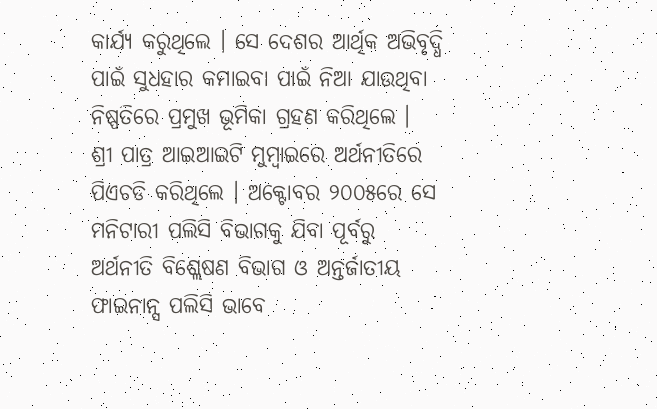କାର୍ଯ୍ୟ କରୁଥିଲେ । ସେ ଦେଶର ଆର୍ଥିକ ଅଭିବୃଦ୍ଧି ପାଇଁ ସୁଧହାର କମାଇବା ପାଇଁ ନିଆ ଯାଉଥିବା ନିଷ୍ପତିରେ ପ୍ରମୁଖ ଭୂମିକା ଗ୍ରହଣ କରିଥିଲେ ।
ଶ୍ରୀ ପାତ୍ର ଆଇଆଇଟି ମୁମ୍ବାଇରେ ଅର୍ଥନୀତିରେ ପିଏଚଡି କରିଥିଲେ । ଅକ୍ଟୋବର ୨୦୦୫ରେ ସେ ମନିଟାରୀ ପଲିସି ବିଭାଗକୁ ଯିବା ପୂର୍ବରୁ ଅର୍ଥନୀତି ବିଶ୍ଲେଷଣ ବିଭାଗ ଓ ଅନ୍ତର୍ଜାତୀୟ ଫାଇନାନ୍ସ ପଲିସି ଭାବେ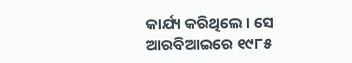କାର୍ଯ୍ୟ କରିଥିଲେ । ସେ ଆରବିଆଇରେ ୧୯୮୫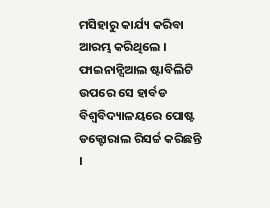ମସିହାରୁ କାର୍ଯ୍ୟ କରିବା ଆରମ୍ଭ କରିଥିଲେ । ଫାଇନାନ୍ସିଆଲ ଷ୍ଟାବିଲିଟି ଉପରେ ସେ ହାର୍ବଡ ବିଶ୍ୱବିଦ୍ୟାଳୟରେ ପୋଷ୍ଟ ଡକ୍ଟୋରାଲ ରିସର୍ଚ୍ଚ କରିଛନ୍ତି ।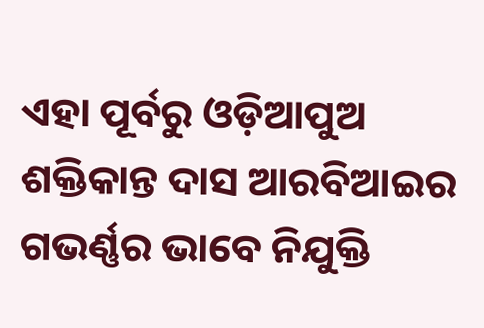ଏହା ପୂର୍ବରୁ ଓଡ଼ିଆପୁଅ ଶକ୍ତିକାନ୍ତ ଦାସ ଆରବିଆଇର ଗଭର୍ଣ୍ଣର ଭାବେ ନିଯୁକ୍ତି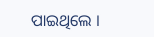ପାଇଥିଲେ ।